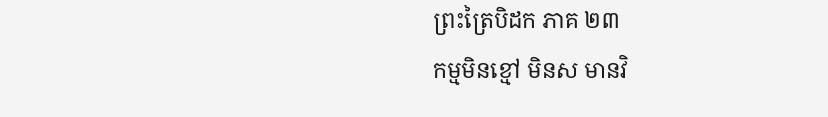ព្រះត្រៃបិដក ភាគ ២៣
កម្មមិនខ្មៅ មិនស មានវិ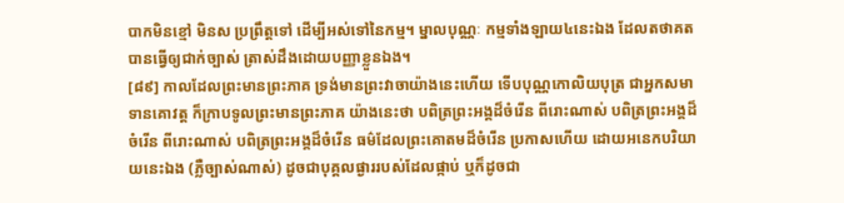បាកមិនខ្មៅ មិនស ប្រព្រឹត្តទៅ ដើម្បីអស់ទៅនៃកម្ម។ ម្នាលបុណ្ណៈ កម្មទាំងឡាយ៤នេះឯង ដែលតថាគតបានធ្វើឲ្យជាក់ច្បាស់ ត្រាស់ដឹងដោយបញ្ញាខ្លួនឯង។
[៨៩] កាលដែលព្រះមានព្រះភាគ ទ្រង់មានព្រះវាចាយ៉ាងនេះហើយ ទើបបុណ្ណកោលិយបុត្រ ជាអ្នកសមាទានគោវត្ត ក៏ក្រាបទូលព្រះមានព្រះភាគ យ៉ាងនេះថា បពិត្រព្រះអង្គដ៏ចំរើន ពីរោះណាស់ បពិត្រព្រះអង្គដ៏ចំរើន ពីរោះណាស់ បពិត្រព្រះអង្គដ៏ចំរើន ធម៌ដែលព្រះគោតមដ៏ចំរើន ប្រកាសហើយ ដោយអនេកបរិយាយនេះឯង (ភ្លឺច្បាស់ណាស់) ដូចជាបុគ្គលផ្ងាររបស់ដែលផ្កាប់ ឬក៏ដូចជា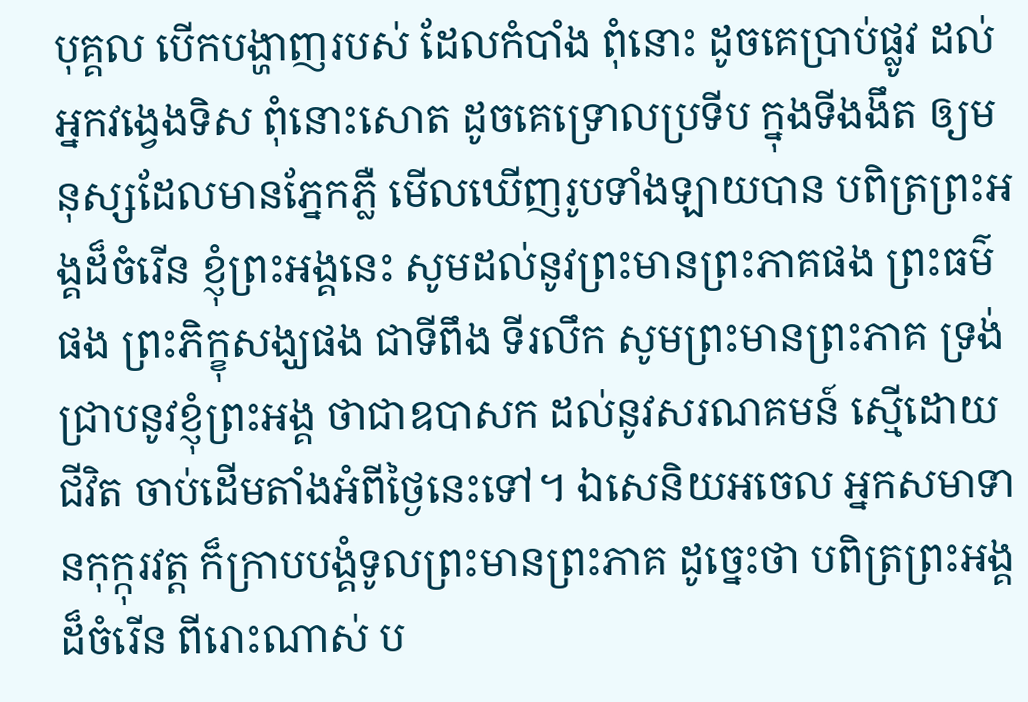បុគ្គល បើកបង្ហាញរបស់ ដែលកំបាំង ពុំនោះ ដូចគេប្រាប់ផ្លូវ ដល់អ្នកវង្វេងទិស ពុំនោះសោត ដូចគេទ្រោលប្រទីប ក្នុងទីងងឹត ឲ្យមនុស្សដែលមានភ្នែកភ្លឺ មើលឃើញរូបទាំងឡាយបាន បពិត្រព្រះអង្គដ៏ចំរើន ខ្ញុំព្រះអង្គនេះ សូមដល់នូវព្រះមានព្រះភាគផង ព្រះធម៌ផង ព្រះភិក្ខុសង្ឃផង ជាទីពឹង ទីរលឹក សូមព្រះមានព្រះភាគ ទ្រង់ជ្រាបនូវខ្ញុំព្រះអង្គ ថាជាឧបាសក ដល់នូវសរណគមន៍ ស្មើដោយជីវិត ចាប់ដើមតាំងអំពីថ្ងៃនេះទៅ។ ឯសេនិយអចេល អ្នកសមាទានកុក្កុរវត្ត ក៏ក្រាបបង្គំទូលព្រះមានព្រះភាគ ដូច្នេះថា បពិត្រព្រះអង្គដ៏ចំរើន ពីរោះណាស់ ប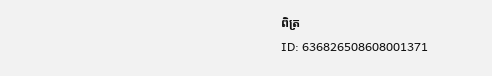ពិត្រ
ID: 636826508608001371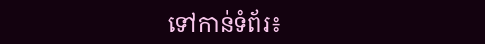ទៅកាន់ទំព័រ៖